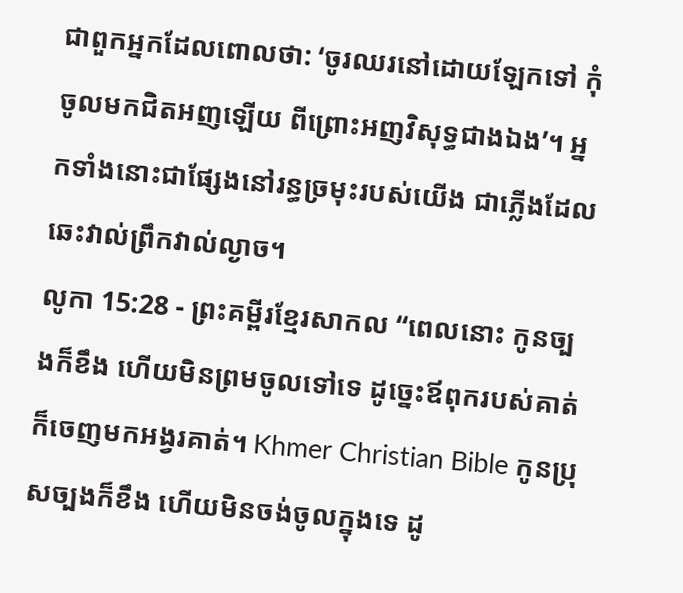ជាពួកអ្នកដែលពោលថា: ‘ចូរឈរនៅដោយឡែកទៅ កុំចូលមកជិតអញឡើយ ពីព្រោះអញវិសុទ្ធជាងឯង’។ អ្នកទាំងនោះជាផ្សែងនៅរន្ធច្រមុះរបស់យើង ជាភ្លើងដែលឆេះវាល់ព្រឹកវាល់ល្ងាច។
លូកា 15:28 - ព្រះគម្ពីរខ្មែរសាកល “ពេលនោះ កូនច្បងក៏ខឹង ហើយមិនព្រមចូលទៅទេ ដូច្នេះឪពុករបស់គាត់ក៏ចេញមកអង្វរគាត់។ Khmer Christian Bible កូនប្រុសច្បងក៏ខឹង ហើយមិនចង់ចូលក្នុងទេ ដូ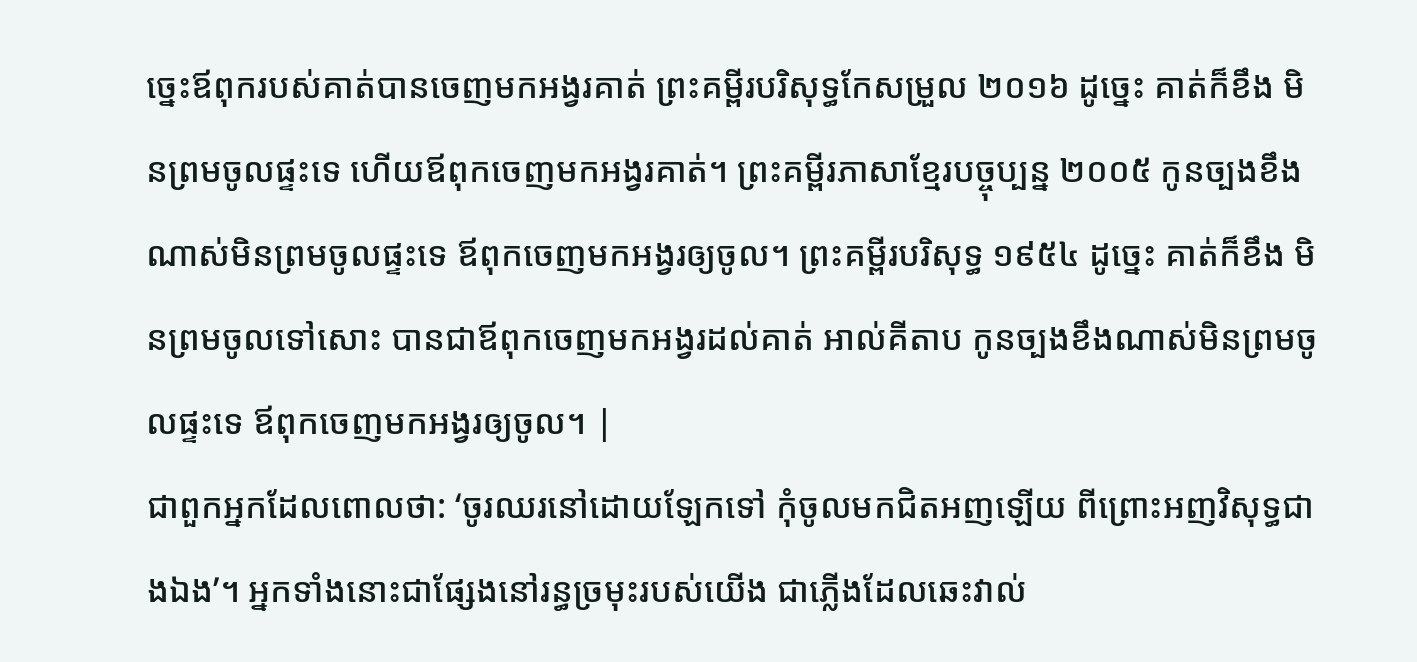ច្នេះឪពុករបស់គាត់បានចេញមកអង្វរគាត់ ព្រះគម្ពីរបរិសុទ្ធកែសម្រួល ២០១៦ ដូច្នេះ គាត់ក៏ខឹង មិនព្រមចូលផ្ទះទេ ហើយឪពុកចេញមកអង្វរគាត់។ ព្រះគម្ពីរភាសាខ្មែរបច្ចុប្បន្ន ២០០៥ កូនច្បងខឹងណាស់មិនព្រមចូលផ្ទះទេ ឪពុកចេញមកអង្វរឲ្យចូល។ ព្រះគម្ពីរបរិសុទ្ធ ១៩៥៤ ដូច្នេះ គាត់ក៏ខឹង មិនព្រមចូលទៅសោះ បានជាឪពុកចេញមកអង្វរដល់គាត់ អាល់គីតាប កូនច្បងខឹងណាស់មិនព្រមចូលផ្ទះទេ ឪពុកចេញមកអង្វរឲ្យចូល។ |
ជាពួកអ្នកដែលពោលថា: ‘ចូរឈរនៅដោយឡែកទៅ កុំចូលមកជិតអញឡើយ ពីព្រោះអញវិសុទ្ធជាងឯង’។ អ្នកទាំងនោះជាផ្សែងនៅរន្ធច្រមុះរបស់យើង ជាភ្លើងដែលឆេះវាល់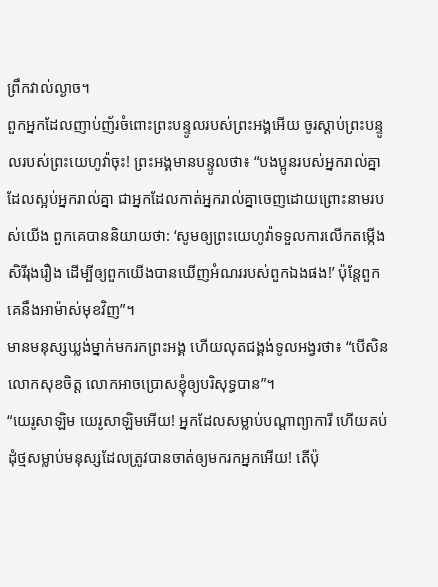ព្រឹកវាល់ល្ងាច។
ពួកអ្នកដែលញាប់ញ័រចំពោះព្រះបន្ទូលរបស់ព្រះអង្គអើយ ចូរស្ដាប់ព្រះបន្ទូលរបស់ព្រះយេហូវ៉ាចុះ! ព្រះអង្គមានបន្ទូលថា៖ “បងប្អូនរបស់អ្នករាល់គ្នាដែលស្អប់អ្នករាល់គ្នា ជាអ្នកដែលកាត់អ្នករាល់គ្នាចេញដោយព្រោះនាមរបស់យើង ពួកគេបាននិយាយថា: ‘សូមឲ្យព្រះយេហូវ៉ាទទួលការលើកតម្កើងសិរីរុងរឿង ដើម្បីឲ្យពួកយើងបានឃើញអំណររបស់ពួកឯងផង!’ ប៉ុន្តែពួកគេនឹងអាម៉ាស់មុខវិញ”។
មានមនុស្សឃ្លង់ម្នាក់មករកព្រះអង្គ ហើយលុតជង្គង់ទូលអង្វរថា៖ “បើសិនលោកសុខចិត្ត លោកអាចប្រោសខ្ញុំឲ្យបរិសុទ្ធបាន”។
“យេរូសាឡិម យេរូសាឡិមអើយ! អ្នកដែលសម្លាប់បណ្ដាព្យាការី ហើយគប់ដុំថ្មសម្លាប់មនុស្សដែលត្រូវបានចាត់ឲ្យមករកអ្នកអើយ! តើប៉ុ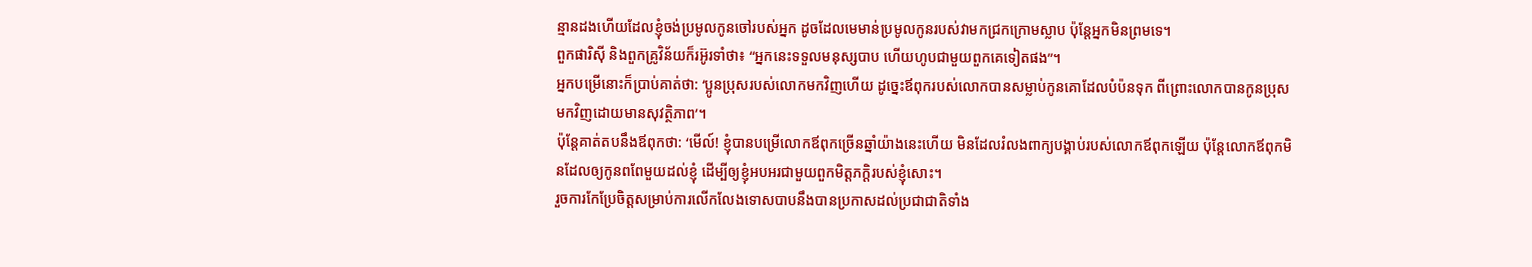ន្មានដងហើយដែលខ្ញុំចង់ប្រមូលកូនចៅរបស់អ្នក ដូចដែលមេមាន់ប្រមូលកូនរបស់វាមកជ្រកក្រោមស្លាប ប៉ុន្តែអ្នកមិនព្រមទេ។
ពួកផារិស៊ី និងពួកគ្រូវិន័យក៏រអ៊ូរទាំថា៖ “អ្នកនេះទទួលមនុស្សបាប ហើយហូបជាមួយពួកគេទៀតផង”។
អ្នកបម្រើនោះក៏ប្រាប់គាត់ថា: ‘ប្អូនប្រុសរបស់លោកមកវិញហើយ ដូច្នេះឪពុករបស់លោកបានសម្លាប់កូនគោដែលបំប៉នទុក ពីព្រោះលោកបានកូនប្រុសមកវិញដោយមានសុវត្ថិភាព’។
ប៉ុន្តែគាត់តបនឹងឪពុកថា: ‘មើល៍! ខ្ញុំបានបម្រើលោកឪពុកច្រើនឆ្នាំយ៉ាងនេះហើយ មិនដែលរំលងពាក្យបង្គាប់របស់លោកឪពុកឡើយ ប៉ុន្តែលោកឪពុកមិនដែលឲ្យកូនពពែមួយដល់ខ្ញុំ ដើម្បីឲ្យខ្ញុំអបអរជាមួយពួកមិត្តភក្ដិរបស់ខ្ញុំសោះ។
រួចការកែប្រែចិត្តសម្រាប់ការលើកលែងទោសបាបនឹងបានប្រកាសដល់ប្រជាជាតិទាំង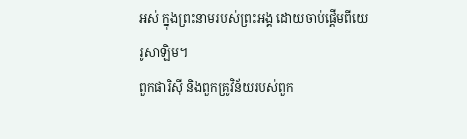អស់ ក្នុងព្រះនាមរបស់ព្រះអង្គ ដោយចាប់ផ្ដើមពីយេរូសាឡិម។
ពួកផារិស៊ី និងពួកគ្រូវិន័យរបស់ពួក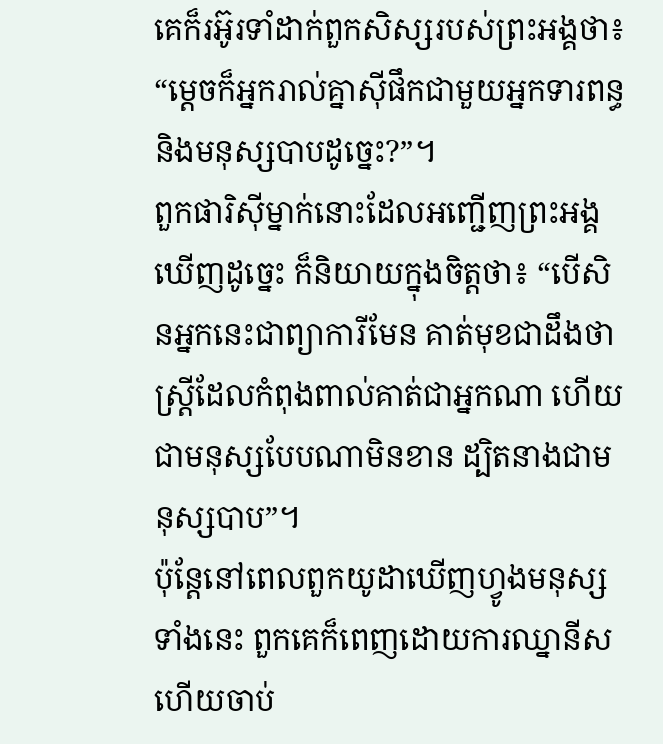គេក៏រអ៊ូរទាំដាក់ពួកសិស្សរបស់ព្រះអង្គថា៖ “ម្ដេចក៏អ្នករាល់គ្នាស៊ីផឹកជាមួយអ្នកទារពន្ធ និងមនុស្សបាបដូច្នេះ?”។
ពួកផារិស៊ីម្នាក់នោះដែលអញ្ជើញព្រះអង្គឃើញដូច្នេះ ក៏និយាយក្នុងចិត្តថា៖ “បើសិនអ្នកនេះជាព្យាការីមែន គាត់មុខជាដឹងថា ស្ត្រីដែលកំពុងពាល់គាត់ជាអ្នកណា ហើយជាមនុស្សបែបណាមិនខាន ដ្បិតនាងជាមនុស្សបាប”។
ប៉ុន្តែនៅពេលពួកយូដាឃើញហ្វូងមនុស្សទាំងនេះ ពួកគេក៏ពេញដោយការឈ្នានីស ហើយចាប់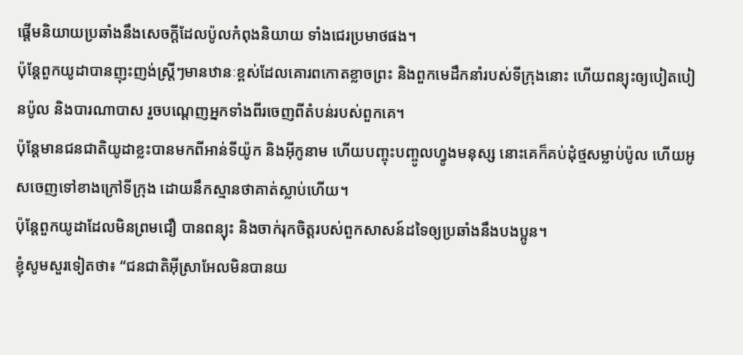ផ្ដើមនិយាយប្រឆាំងនឹងសេចក្ដីដែលប៉ូលកំពុងនិយាយ ទាំងជេរប្រមាថផង។
ប៉ុន្តែពួកយូដាបានញុះញង់ស្ត្រីៗមានឋានៈខ្ពស់ដែលគោរពកោតខ្លាចព្រះ និងពួកមេដឹកនាំរបស់ទីក្រុងនោះ ហើយពន្យុះឲ្យបៀតបៀនប៉ូល និងបារណាបាស រួចបណ្ដេញអ្នកទាំងពីរចេញពីតំបន់របស់ពួកគេ។
ប៉ុន្តែមានជនជាតិយូដាខ្លះបានមកពីអាន់ទីយ៉ូក និងអ៊ីកូនាម ហើយបញ្ចុះបញ្ចូលហ្វូងមនុស្ស នោះគេក៏គប់ដុំថ្មសម្លាប់ប៉ូល ហើយអូសចេញទៅខាងក្រៅទីក្រុង ដោយនឹកស្មានថាគាត់ស្លាប់ហើយ។
ប៉ុន្តែពួកយូដាដែលមិនព្រមជឿ បានពន្យុះ និងចាក់រុកចិត្តរបស់ពួកសាសន៍ដទៃឲ្យប្រឆាំងនឹងបងប្អូន។
ខ្ញុំសូមសួរទៀតថា៖ “ជនជាតិអ៊ីស្រាអែលមិនបានយ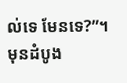ល់ទេ មែនទេ?”។ មុនដំបូង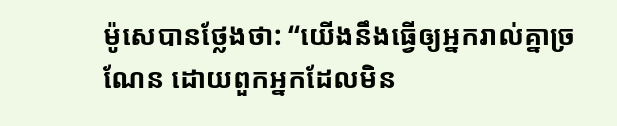ម៉ូសេបានថ្លែងថា: “យើងនឹងធ្វើឲ្យអ្នករាល់គ្នាច្រណែន ដោយពួកអ្នកដែលមិន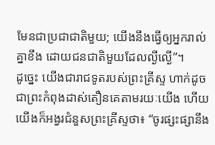មែនជាប្រជាជាតិមួយ; យើងនឹងធ្វើឲ្យអ្នករាល់គ្នាខឹង ដោយជនជាតិមួយដែលល្ងីល្ងើ”។
ដូច្នេះ យើងជារាជទូតរបស់ព្រះគ្រីស្ទ ហាក់ដូចជាព្រះកំពុងដាស់តឿនគេតាមរយៈយើង ហើយយើងក៏អង្វរជំនួសព្រះគ្រីស្ទថា៖ “ចូរផ្សះផ្សានឹង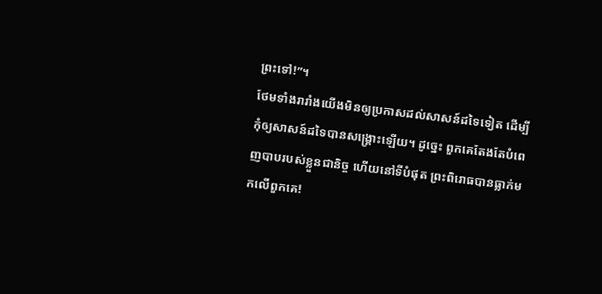ព្រះទៅ!”។
ថែមទាំងរារាំងយើងមិនឲ្យប្រកាសដល់សាសន៍ដទៃទៀត ដើម្បីកុំឲ្យសាសន៍ដទៃបានសង្គ្រោះឡើយ។ ដូច្នេះ ពួកគេតែងតែបំពេញបាបរបស់ខ្លួនជានិច្ច ហើយនៅទីបំផុត ព្រះពិរោធបានធ្លាក់មកលើពួកគេ!